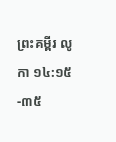ព្រះគម្ពីរ លូកា ១៤:១៥-៣៥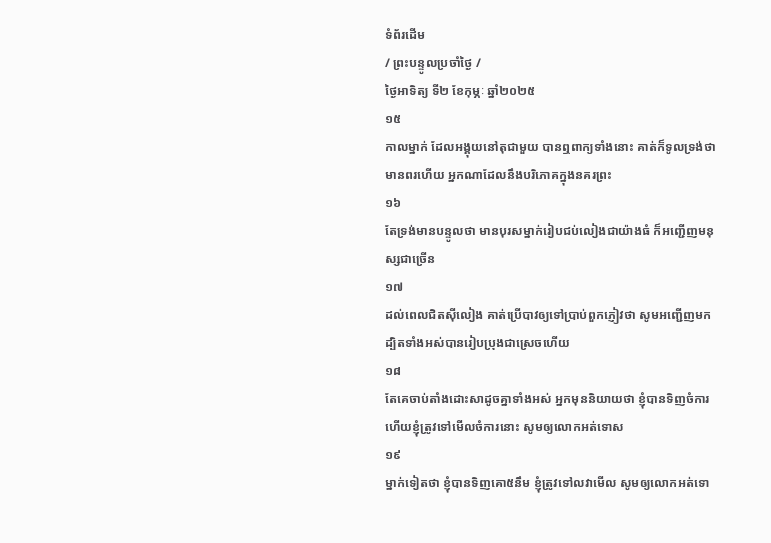ទំព័រដើម
/ ព្រះបន្ទូលប្រចាំថ្ងៃ /
ថ្ងៃអាទិត្យ ទី២ ខែកុម្ភៈ ឆ្នាំ២០២៥
១៥
កាលម្នាក់ ដែលអង្គុយនៅតុជាមួយ បានឮពាក្យទាំងនោះ គាត់ក៏ទូលទ្រង់ថា មានពរហើយ អ្នកណាដែលនឹងបរិភោគក្នុងនគរព្រះ
១៦
តែទ្រង់មានបន្ទូលថា មានបុរសម្នាក់រៀបជប់លៀងជាយ៉ាងធំ ក៏អញ្ជើញមនុស្សជាច្រើន
១៧
ដល់ពេលជិតស៊ីលៀង គាត់ប្រើបាវឲ្យទៅប្រាប់ពួកភ្ញៀវថា សូមអញ្ជើញមក ដ្បិតទាំងអស់បានរៀបប្រុងជាស្រេចហើយ
១៨
តែគេចាប់តាំងដោះសាដូចគ្នាទាំងអស់ អ្នកមុននិយាយថា ខ្ញុំបានទិញចំការ ហើយខ្ញុំត្រូវទៅមើលចំការនោះ សូមឲ្យលោកអត់ទោស
១៩
ម្នាក់ទៀតថា ខ្ញុំបានទិញគោ៥នឹម ខ្ញុំត្រូវទៅលវាមើល សូមឲ្យលោកអត់ទោ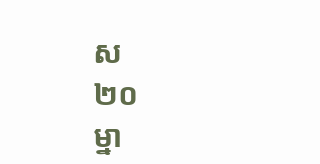ស
២០
ម្នា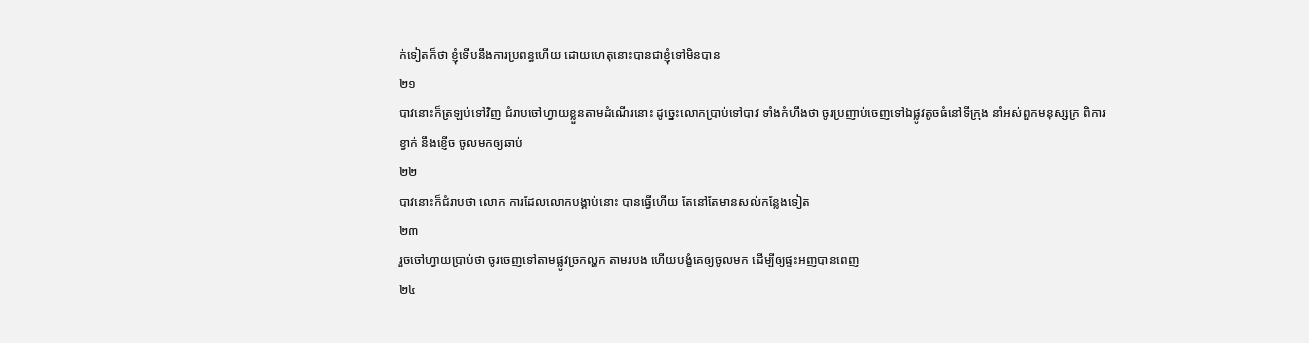ក់ទៀតក៏ថា ខ្ញុំទើបនឹងការប្រពន្ធហើយ ដោយហេតុនោះបានជាខ្ញុំទៅមិនបាន
២១
បាវនោះក៏ត្រឡប់ទៅវិញ ជំរាបចៅហ្វាយខ្លួនតាមដំណើរនោះ ដូច្នេះលោកប្រាប់ទៅបាវ ទាំងកំហឹងថា ចូរប្រញាប់ចេញទៅឯផ្លូវតូចធំនៅទីក្រុង នាំអស់ពួកមនុស្សក្រ ពិការ ខ្វាក់ នឹងខ្ញើច ចូលមកឲ្យឆាប់
២២
បាវនោះក៏ជំរាបថា លោក ការដែលលោកបង្គាប់នោះ បានធ្វើហើយ តែនៅតែមានសល់កន្លែងទៀត
២៣
រួចចៅហ្វាយប្រាប់ថា ចូរចេញទៅតាមផ្លូវច្រកល្ហក តាមរបង ហើយបង្ខំគេឲ្យចូលមក ដើម្បីឲ្យផ្ទះអញបានពេញ
២៤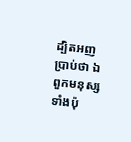ដ្បិតអញប្រាប់ថា ឯពួកមនុស្សទាំងប៉ុ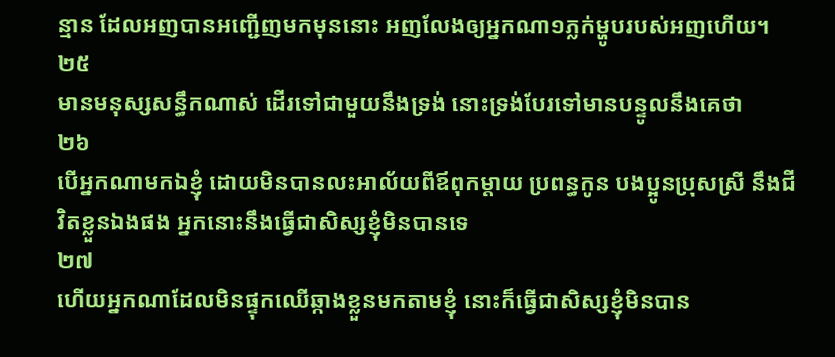ន្មាន ដែលអញបានអញ្ជើញមកមុននោះ អញលែងឲ្យអ្នកណា១ភ្លក់ម្ហូបរបស់អញហើយ។
២៥
មានមនុស្សសន្ធឹកណាស់ ដើរទៅជាមួយនឹងទ្រង់ នោះទ្រង់បែរទៅមានបន្ទូលនឹងគេថា
២៦
បើអ្នកណាមកឯខ្ញុំ ដោយមិនបានលះអាល័យពីឪពុកម្តាយ ប្រពន្ធកូន បងប្អូនប្រុសស្រី នឹងជីវិតខ្លួនឯងផង អ្នកនោះនឹងធ្វើជាសិស្សខ្ញុំមិនបានទេ
២៧
ហើយអ្នកណាដែលមិនផ្ទុកឈើឆ្កាងខ្លួនមកតាមខ្ញុំ នោះក៏ធ្វើជាសិស្សខ្ញុំមិនបាន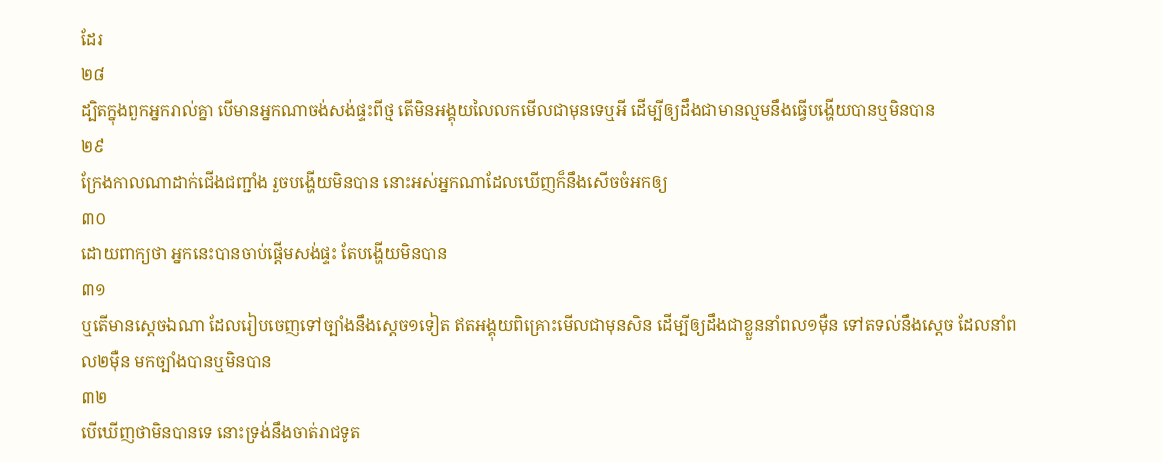ដែរ
២៨
ដ្បិតក្នុងពួកអ្នករាល់គ្នា បើមានអ្នកណាចង់សង់ផ្ទះពីថ្ម តើមិនអង្គុយលៃលកមើលជាមុនទេឬអី ដើម្បីឲ្យដឹងជាមានល្មមនឹងធ្វើបង្ហើយបានឬមិនបាន
២៩
ក្រែងកាលណាដាក់ជើងជញ្ជាំង រួចបង្ហើយមិនបាន នោះអស់អ្នកណាដែលឃើញក៏នឹងសើចចំអកឲ្យ
៣០
ដោយពាក្យថា អ្នកនេះបានចាប់ផ្តើមសង់ផ្ទះ តែបង្ហើយមិនបាន
៣១
ឬតើមានស្តេចឯណា ដែលរៀបចេញទៅច្បាំងនឹងស្តេច១ទៀត ឥតអង្គុយពិគ្រោះមើលជាមុនសិន ដើម្បីឲ្យដឹងជាខ្លួននាំពល១ម៉ឺន ទៅតទល់នឹងស្តេច ដែលនាំពល២ម៉ឺន មកច្បាំងបានឬមិនបាន
៣២
បើឃើញថាមិនបានទេ នោះទ្រង់នឹងចាត់រាជទូត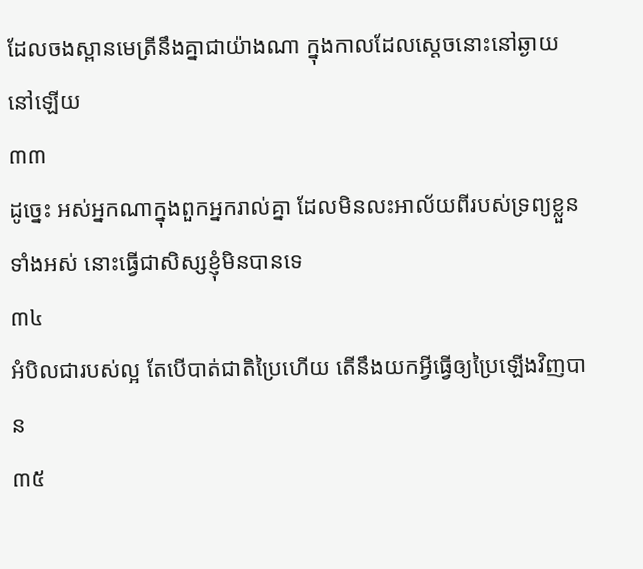ដែលចងស្ពានមេត្រីនឹងគ្នាជាយ៉ាងណា ក្នុងកាលដែលស្តេចនោះនៅឆ្ងាយនៅឡើយ
៣៣
ដូច្នេះ អស់អ្នកណាក្នុងពួកអ្នករាល់គ្នា ដែលមិនលះអាល័យពីរបស់ទ្រព្យខ្លួនទាំងអស់ នោះធ្វើជាសិស្សខ្ញុំមិនបានទេ
៣៤
អំបិលជារបស់ល្អ តែបើបាត់ជាតិប្រៃហើយ តើនឹងយកអ្វីធ្វើឲ្យប្រៃឡើងវិញបាន
៣៥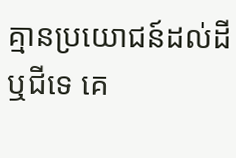គ្មានប្រយោជន៍ដល់ដីឬជីទេ គេ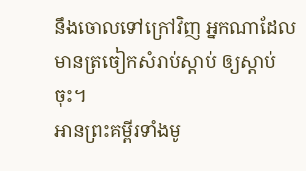នឹងចោលទៅក្រៅវិញ អ្នកណាដែលមានត្រចៀកសំរាប់ស្តាប់ ឲ្យស្តាប់ចុះ។
អានព្រះគម្ពីរទាំងមូ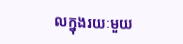លក្នុងរយៈមួយ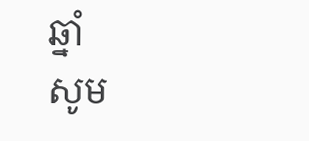ឆ្នាំ
សូម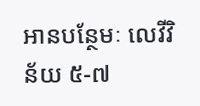អានបន្ថែមៈ លេវីវិន័យ ៥-៧